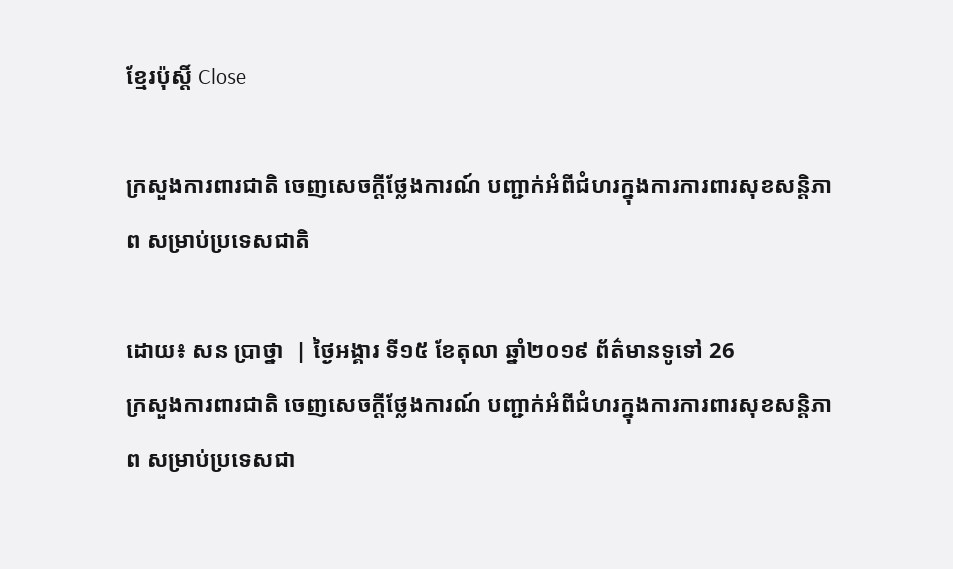ខ្មែរប៉ុស្ដិ៍ Close

ក្រសួងការពារជាតិ ចេញសេចក្តីថ្លែងការណ៍ បញ្ជាក់អំពីជំហរក្នុងការការពារសុខសន្តិភាព សម្រាប់ប្រទេសជាតិ

ដោយ៖ សន ប្រាថ្នា  | ថ្ងៃអង្គារ ទី១៥ ខែតុលា ឆ្នាំ២០១៩ ព័ត៌មានទូទៅ 26
ក្រសួងការពារជាតិ ចេញសេចក្តីថ្លែងការណ៍ បញ្ជាក់អំពីជំហរក្នុងការការពារសុខសន្តិភាព សម្រាប់ប្រទេសជា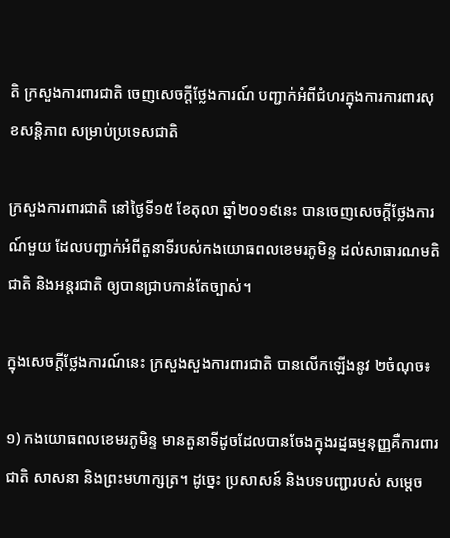តិ ក្រសួងការពារជាតិ ចេញសេចក្តីថ្លែងការណ៍ បញ្ជាក់អំពីជំហរក្នុងការការពារសុខសន្តិភាព សម្រាប់ប្រទេសជាតិ

ក្រសួងការពារជាតិ នៅថ្ងៃទី១៥ ខែតុលា ឆ្នាំ២០១៩នេះ បានចេញសេចក្តីថ្លែងការណ៍មួយ ដែលបញ្ជាក់អំពីតួនាទីរបស់កងយោធពលខេមរភូមិន្ទ ដល់សាធារណមតិជាតិ និងអន្តរជាតិ ឲ្យបានជ្រាបកាន់តែច្បាស់។

ក្នុងសេចក្តីថ្លែងការណ៍នេះ ក្រសួងសួងការពារជាតិ បានលើកឡើងនូវ ២ចំណុច៖

១) កងយោធពលខេមរភូមិន្ទ មានតួនាទីដូចដែលបានចែងក្នុងរដ្នធម្មនុញ្ញគឺការពារ ជាតិ សាសនា និងព្រះមហាក្សត្រ។ ដូច្នេះ ប្រសាសន៍ និងបទបញ្ជារបស់ សម្តេច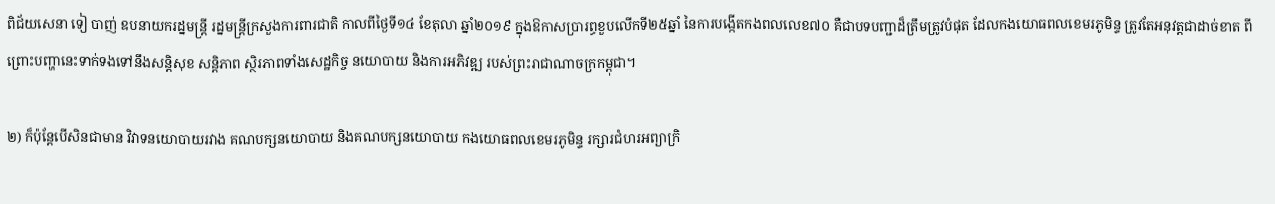ពិជ័យសេនា ទៀ បាញ់ ឧបនាយករដ្នមន្រ្តី រដ្នមន្រ្តីក្រសួងការពារជាតិ កាលពីថ្ងៃទី១៤ ខែតុលា ឆ្នាំ២០១៩ ក្នុងឱកាសប្រារព្ធខួបលើកទី២៥ឆ្នាំ នៃការបង្កើតកងពលលេខ៧០ គឺជាបទបញ្ជាដ៏ត្រឹមត្រូវបំផុត ដែលកងយោធពលខេមរភូមិន្ទ ត្រូវតែអនុវត្តជាដាច់ខាត ពីព្រោះបញ្ហានេះទាក់ទងទៅនឹងសន្តិសុខ សន្តិភាព ស្ថិរភាពទាំងសេដ្ឋកិច្ច នយោបាយ និងការអភិវឌ្ឍ របស់ព្រះរាជាណាចក្រកម្ពុជា។

២) ក៏ប៉ុន្តែបើសិនជាមាន វិវាទនយោបាយរវាង គណបក្សនយោបាយ និងគណបក្សនយោបាយ កងយោធពលខេមរភូមិន្ទ រក្សារជំហរអព្យាក្រិ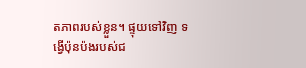តភាពរបស់ខ្លួន។ ផ្ទុយទៅវិញ ទង្វើប៉ុនប៉ងរបស់ជ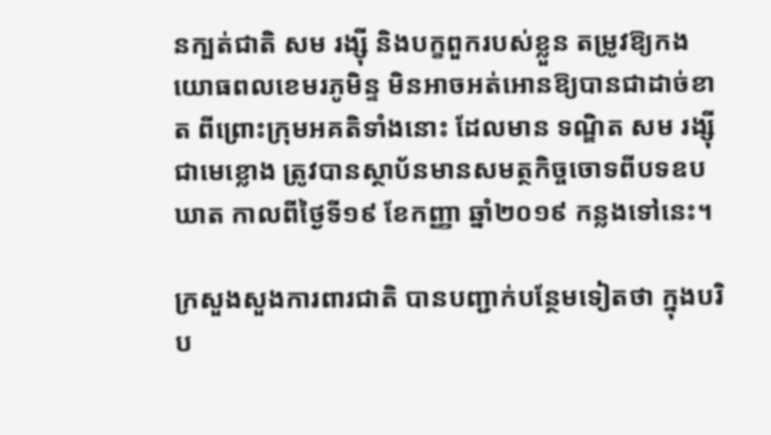នក្បត់ជាតិ សម រង្ស៊ី និងបក្ខពួករបស់ខ្លួន តម្រូវឱ្យកងយោធពលខេមរភូមិន្ទ មិនអាចអត់អោនឱ្យបានជាដាច់ខាត ពីព្រោះក្រុមអគតិទាំងនោះ ដែលមាន ទណ្ឌិត សម រង្ស៊ី ជាមេខ្លោង ត្រូវបានស្ថាប័នមានសមត្ថកិច្ចចោទពីបទឧបឃាត កាលពីថ្ងៃទី១៩ ខែកញ្ញា ឆ្នាំ២០១៩ កន្លងទៅនេះ។

ក្រសួងសួងការពារជាតិ បានបញ្ជាក់បន្ថែមទៀតថា ក្នុងបរិប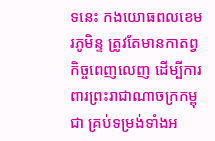ទនេះ កងយោធពលខេមរភូមិន្ទ ត្រូវតែមានកាតព្វកិច្ចពេញលេញ ដើម្បីការពារព្រះរាជាណាចក្រកម្ពុជា គ្រប់ទម្រង់ទាំងអ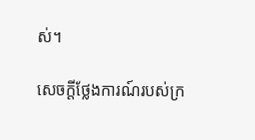ស់។

សេចក្តីថ្លែងការណ៍របស់ក្រ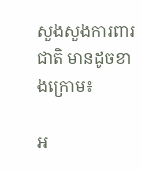សួងសួងការពារជាតិ មានដូចខាងក្រោម៖

អ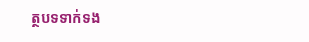ត្ថបទទាក់ទង